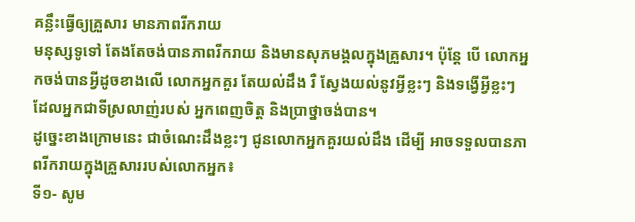គន្លឹះធ្វើឲ្យគ្រួសារ មានភាពរីករាយ
មនុស្សទូទៅ តែងតែចង់បានភាពរីករាយ និងមានសុភមង្គលក្នុងគ្រួសារ។ ប៉ុន្តែ បើ លោកអ្នកចង់បានអ្វីដូចខាងលើ លោកអ្នកគួរ តែយល់ដឹង រឺ ស្វែងយល់នូវអ្វីខ្លះៗ និងទង្វើអ្វីខ្លះៗដែលអ្នកជាទីស្រលាញ់របស់ អ្នកពេញចិត្ត និងប្រាថ្នាចង់បាន។
ដូច្នេះខាងក្រោមនេះ ជាចំណេះដឹងខ្លះៗ ជូនលោកអ្នកគួរយល់ដឹង ដើម្បី អាចទទួលបានភាពរីករាយក្នុងគ្រួសាររបស់លោកអ្នក៖
ទី១- សូម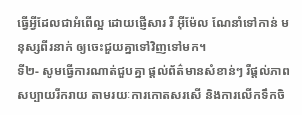ធ្វើអ្វីដែលជាអំពើល្អ ដោយផ្ញើសារ រឺ អ៊ីម៉ែល ណែនាំទៅកាន់ មនុស្សពីរនាក់ ឲ្យចេះជួយគ្នាទៅវិញទៅមក។
ទី២- សូមធ្វើការណាត់ជួបគ្នា ផ្ដល់ព័ត៌មានសំខាន់ៗ រឺផ្ដល់ភាព សប្បាយរីករាយ តាមរយៈការកោតសរសើ និងការលើកទឹកចិ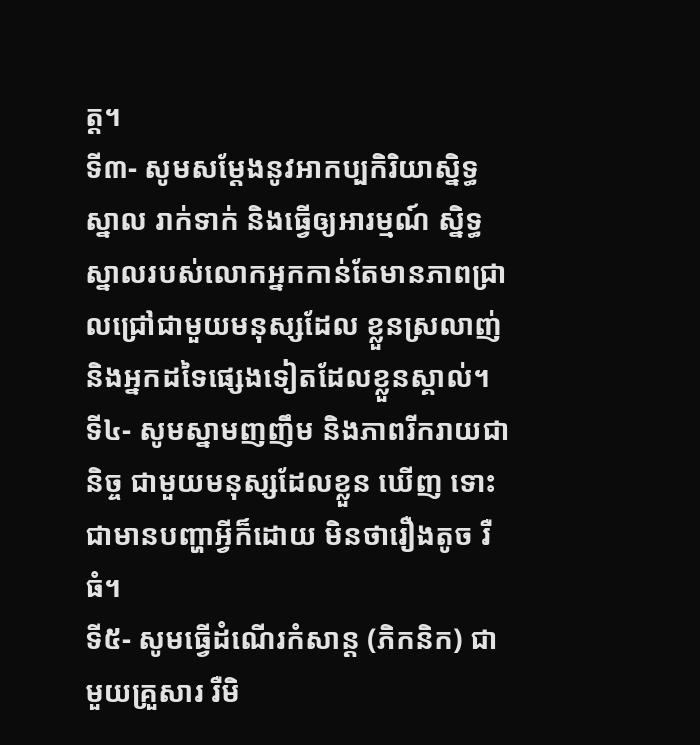ត្ត។
ទី៣- សូមសម្ដែងនូវអាកប្បកិរិយាស្និទ្ធស្នាល រាក់ទាក់ និងធ្វើឲ្យអារម្មណ៍ ស្និទ្ធស្នាលរបស់លោកអ្នកកាន់តែមានភាពជ្រាលជ្រៅជាមួយមនុស្សដែល ខ្លួនស្រលាញ់ និងអ្នកដទៃផ្សេងទៀតដែលខ្លួនស្គាល់។
ទី៤- សូមស្នាមញញឹម និងភាពរីករាយជានិច្ច ជាមួយមនុស្សដែលខ្លួន ឃើញ ទោះជាមានបញ្ហាអ្វីក៏ដោយ មិនថារឿងតូច រឺ ធំ។
ទី៥- សូមធ្វើដំណើរកំសាន្ដ (ភិកនិក) ជាមួយគ្រួសារ រឺមិ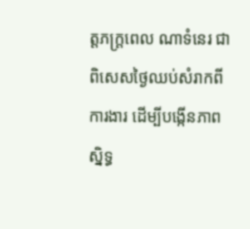ត្តភក្ត្រពេល ណាទំនេរ ជាពិសេសថ្ងៃឈប់សំរាកពីការងារ ដើម្បីបង្កើនភាពស្និទ្ធ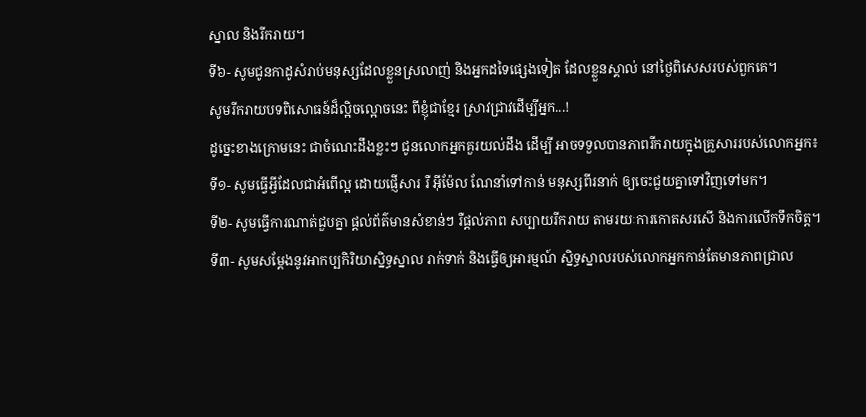ស្នាល និងរីករាយ។
ទី៦- សូមជូនកាដូសំរាប់មនុស្សដែលខ្លួនស្រលាញ់ និងអ្នកដទៃផ្សេងទៀត ដែលខ្លួនស្គាល់ នៅថ្ងៃពិសេសរបស់ពួកគេ។
សូមរីករាយបទពិសោធន៍ដ៏ល្អិចល្អោចនេះ ពីខ្ញុំជាខ្មែរ ស្រាវជ្រាវដើម្បីអ្នក...!
ដូច្នេះខាងក្រោមនេះ ជាចំណេះដឹងខ្លះៗ ជូនលោកអ្នកគួរយល់ដឹង ដើម្បី អាចទទួលបានភាពរីករាយក្នុងគ្រួសាររបស់លោកអ្នក៖
ទី១- សូមធ្វើអ្វីដែលជាអំពើល្អ ដោយផ្ញើសារ រឺ អ៊ីម៉ែល ណែនាំទៅកាន់ មនុស្សពីរនាក់ ឲ្យចេះជួយគ្នាទៅវិញទៅមក។
ទី២- សូមធ្វើការណាត់ជួបគ្នា ផ្ដល់ព័ត៌មានសំខាន់ៗ រឺផ្ដល់ភាព សប្បាយរីករាយ តាមរយៈការកោតសរសើ និងការលើកទឹកចិត្ត។
ទី៣- សូមសម្ដែងនូវអាកប្បកិរិយាស្និទ្ធស្នាល រាក់ទាក់ និងធ្វើឲ្យអារម្មណ៍ ស្និទ្ធស្នាលរបស់លោកអ្នកកាន់តែមានភាពជ្រាល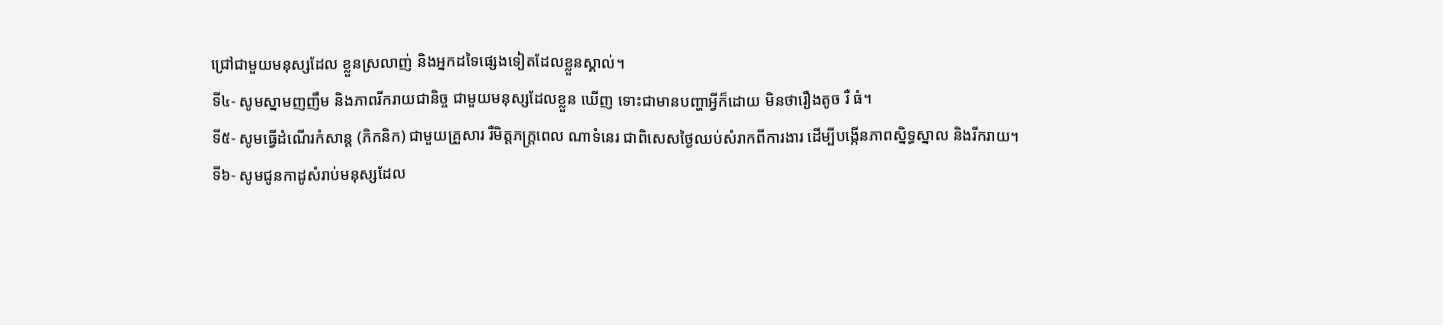ជ្រៅជាមួយមនុស្សដែល ខ្លួនស្រលាញ់ និងអ្នកដទៃផ្សេងទៀតដែលខ្លួនស្គាល់។
ទី៤- សូមស្នាមញញឹម និងភាពរីករាយជានិច្ច ជាមួយមនុស្សដែលខ្លួន ឃើញ ទោះជាមានបញ្ហាអ្វីក៏ដោយ មិនថារឿងតូច រឺ ធំ។
ទី៥- សូមធ្វើដំណើរកំសាន្ដ (ភិកនិក) ជាមួយគ្រួសារ រឺមិត្តភក្ត្រពេល ណាទំនេរ ជាពិសេសថ្ងៃឈប់សំរាកពីការងារ ដើម្បីបង្កើនភាពស្និទ្ធស្នាល និងរីករាយ។
ទី៦- សូមជូនកាដូសំរាប់មនុស្សដែល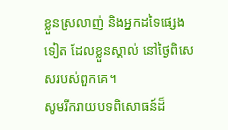ខ្លួនស្រលាញ់ និងអ្នកដទៃផ្សេងទៀត ដែលខ្លួនស្គាល់ នៅថ្ងៃពិសេសរបស់ពួកគេ។
សូមរីករាយបទពិសោធន៍ដ៏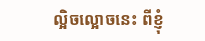ល្អិចល្អោចនេះ ពីខ្ញុំ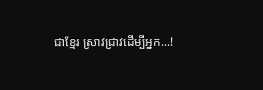ជាខ្មែរ ស្រាវជ្រាវដើម្បីអ្នក...!